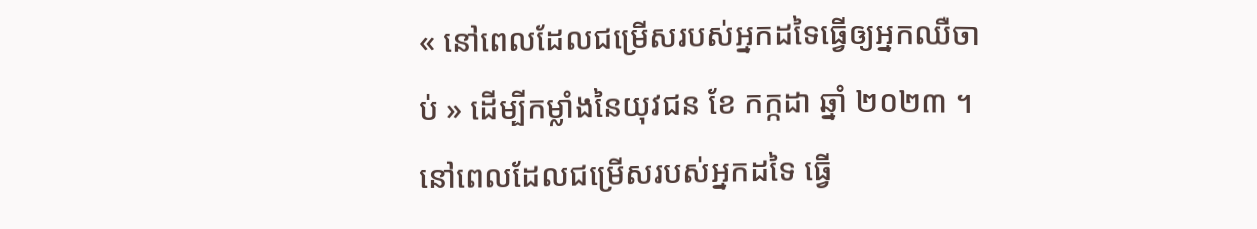« នៅពេលដែលជម្រើសរបស់អ្នកដទៃធ្វើឲ្យអ្នកឈឺចាប់ » ដើម្បីកម្លាំងនៃយុវជន ខែ កក្កដា ឆ្នាំ ២០២៣ ។
នៅពេលដែលជម្រើសរបស់អ្នកដទៃ ធ្វើ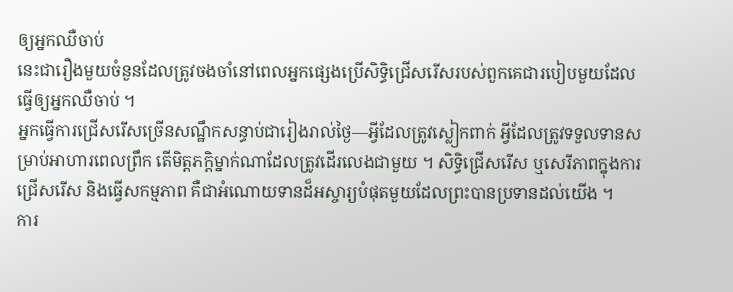ឲ្យអ្នកឈឺចាប់
នេះជារឿងមួយចំនួនដែលត្រូវចងចាំនៅពេលអ្នកផ្សេងប្រើសិទ្ធិជ្រើសរើសរបស់ពួកគេជារបៀបមួយដែលធ្វើឲ្យអ្នកឈឺចាប់ ។
អ្នកធ្វើការជ្រើសរើសច្រើនសណ្ឋឹកសន្ធាប់ជារៀងរាល់ថ្ងៃ—អ្វីដែលត្រូវស្លៀកពាក់ អ្វីដែលត្រូវទទួលទានសម្រាប់អាហារពេលព្រឹក តើមិត្តភក្តិម្នាក់ណាដែលត្រូវដើរលេងជាមួយ ។ សិទ្ធិជ្រើសរើស ឬសេរីភាពក្នុងការជ្រើសរើស និងធ្វើសកម្មភាព គឺជាអំណោយទានដ៏អស្ចារ្យបំផុតមួយដែលព្រះបានប្រទានដល់យើង ។
ការ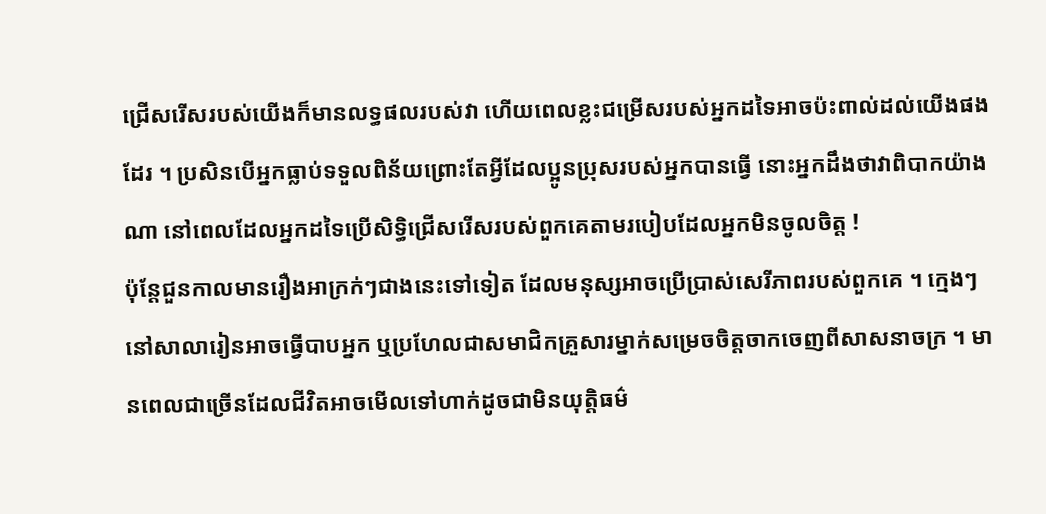ជ្រើសរើសរបស់យើងក៏មានលទ្ធផលរបស់វា ហើយពេលខ្លះជម្រើសរបស់អ្នកដទៃអាចប៉ះពាល់ដល់យើងផងដែរ ។ ប្រសិនបើអ្នកធ្លាប់ទទួលពិន័យព្រោះតែអ្វីដែលប្អូនប្រុសរបស់អ្នកបានធ្វើ នោះអ្នកដឹងថាវាពិបាកយ៉ាងណា នៅពេលដែលអ្នកដទៃប្រើសិទ្ធិជ្រើសរើសរបស់ពួកគេតាមរបៀបដែលអ្នកមិនចូលចិត្ត !
ប៉ុន្តែជួនកាលមានរឿងអាក្រក់ៗជាងនេះទៅទៀត ដែលមនុស្សអាចប្រើប្រាស់សេរីភាពរបស់ពួកគេ ។ ក្មេងៗនៅសាលារៀនអាចធ្វើបាបអ្នក ឬប្រហែលជាសមាជិកគ្រួសារម្នាក់សម្រេចចិត្តចាកចេញពីសាសនាចក្រ ។ មានពេលជាច្រើនដែលជីវិតអាចមើលទៅហាក់ដូចជាមិនយុត្តិធម៌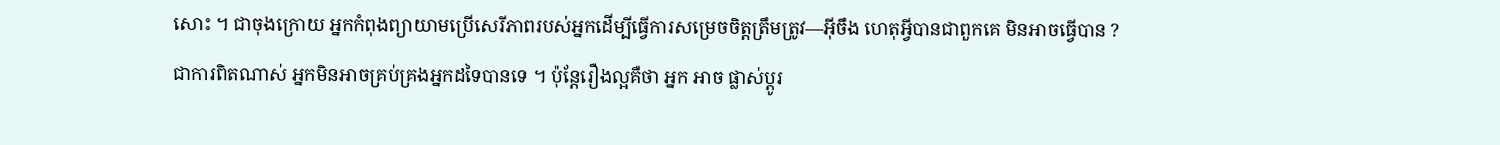សោះ ។ ជាចុងក្រោយ អ្នកកំពុងព្យាយាមប្រើសេរីភាពរបស់អ្នកដើម្បីធ្វើការសម្រេចចិត្តត្រឹមត្រូវ—អ៊ីចឹង ហេតុអ្វីបានជាពួកគេ មិនអាចធ្វើបាន ?
ជាការពិតណាស់ អ្នកមិនអាចគ្រប់គ្រងអ្នកដទៃបានទេ ។ ប៉ុន្តែរឿងល្អគឺថា អ្នក អាច ផ្លាស់ប្តូរ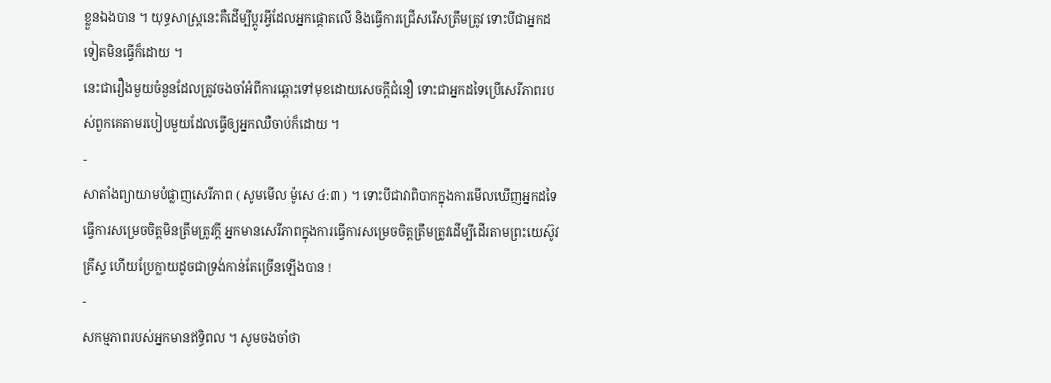ខ្លួនឯងបាន ។ យុទ្ធសាស្ត្រនេះគឺដើម្បីប្តូរអ្វីដែលអ្នកផ្តោតលើ និងធ្វើការជ្រើសរើសត្រឹមត្រូវ ទោះបីជាអ្នកដទៀតមិនធ្វើក៏ដោយ ។
នេះជារឿងមួយចំនួនដែលត្រូវចងចាំអំពីការឆ្ពោះទៅមុខដោយសេចក្តីជំនឿ ទោះជាអ្នកដទៃប្រើសេរីភាពរបស់ពួកគេតាមរបៀបមួយដែលធ្វើឲ្យអ្នកឈឺចាប់ក៏ដោយ ។
-
សាតាំងព្យាយាមបំផ្លាញសេរីភាព ( សូមមើល ម៉ូសេ ៤:៣ ) ។ ទោះបីជាវាពិបាកក្នុងការមើលឃើញអ្នកដទៃធ្វើការសម្រេចចិត្តមិនត្រឹមត្រូវក្តី អ្នកមានសេរីភាពក្នុងការធ្វើការសម្រេចចិត្តត្រឹមត្រូវដើម្បីដើរតាមព្រះយេស៊ូវគ្រីស្ទ ហើយប្រែក្លាយដូចជាទ្រង់កាន់តែច្រើនឡើងបាន !
-
សកម្មភាពរបស់អ្នកមានឥទ្ធិពល ។ សូមចងចាំថា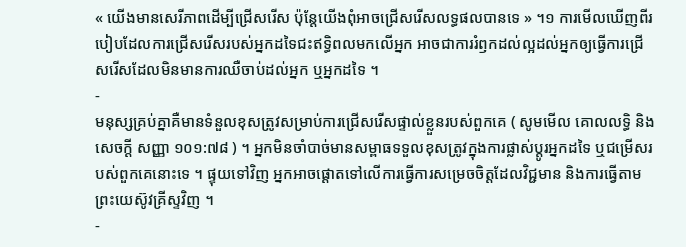« យើងមានសេរីភាពដើម្បីជ្រើសរើស ប៉ុន្តែយើងពុំអាចជ្រើសរើសលទ្ធផលបានទេ » ។១ ការមើលឃើញពីរបៀបដែលការជ្រើសរើសរបស់អ្នកដទៃជះឥទ្ធិពលមកលើអ្នក អាចជាការរំឭកដល់ល្អដល់អ្នកឲ្យធ្វើការជ្រើសរើសដែលមិនមានការឈឺចាប់ដល់អ្នក ឬអ្នកដទៃ ។
-
មនុស្សគ្រប់គ្នាគឺមានទំនួលខុសត្រូវសម្រាប់ការជ្រើសរើសផ្ទាល់ខ្លួនរបស់ពួកគេ ( សូមមើល គោលលទ្ធិ និងសេចក្តី សញ្ញា ១០១:៧៨ ) ។ អ្នកមិនចាំបាច់មានសម្ពាធទទួលខុសត្រូវក្នុងការផ្លាស់ប្តូរអ្នកដទៃ ឬជម្រើសរបស់ពួកគេនោះទេ ។ ផ្ទុយទៅវិញ អ្នកអាចផ្ដោតទៅលើការធ្វើការសម្រេចចិត្តដែលវិជ្ជមាន និងការធ្វើតាមព្រះយេស៊ូវគ្រីស្ទវិញ ។
-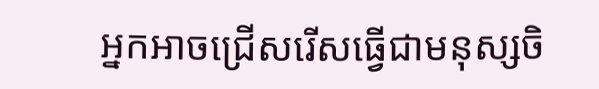អ្នកអាចជ្រើសរើសធ្វើជាមនុស្សចិ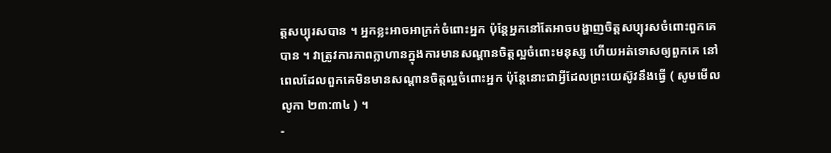ត្តសប្បុរសបាន ។ អ្នកខ្លះអាចអាក្រក់ចំពោះអ្នក ប៉ុន្តែអ្នកនៅតែអាចបង្ហាញចិត្តសប្បុរសចំពោះពួកគេបាន ។ វាត្រូវការភាពក្លាហានក្នុងការមានសណ្តានចិត្តល្អចំពោះមនុស្ស ហើយអត់ទោសឲ្យពួកគេ នៅពេលដែលពួកគេមិនមានសណ្តានចិត្តល្អចំពោះអ្នក ប៉ុន្តែនោះជាអ្វីដែលព្រះយេស៊ូវនឹងធ្វើ ( សូមមើល លូកា ២៣:៣៤ ) ។
-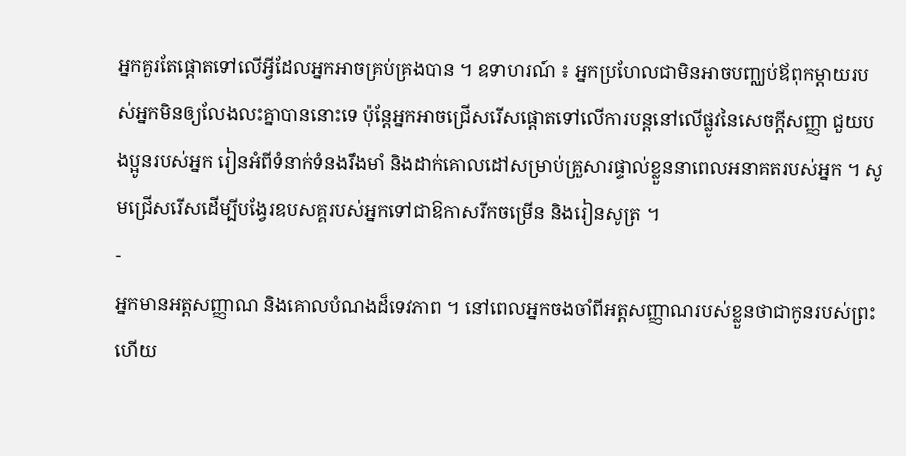អ្នកគួរតែផ្តោតទៅលើអ្វីដែលអ្នកអាចគ្រប់គ្រងបាន ។ ឧទាហរណ៍ ៖ អ្នកប្រហែលជាមិនអាចបញ្ឈប់ឪពុកម្តាយរបស់អ្នកមិនឲ្យលែងលះគ្នាបាននោះទេ ប៉ុន្តែអ្នកអាចជ្រើសរើសផ្តោតទៅលើការបន្តនៅលើផ្លូវនៃសេចក្តីសញ្ញា ជួយបងប្អូនរបស់អ្នក រៀនអំពីទំនាក់ទំនងរឹងមាំ និងដាក់គោលដៅសម្រាប់គ្រួសារផ្ទាល់ខ្លួននាពេលអនាគតរបស់អ្នក ។ សូមជ្រើសរើសដើម្បីបង្វែរឧបសគ្គរបស់អ្នកទៅជាឱកាសរីកចម្រើន និងរៀនសូត្រ ។
-
អ្នកមានអត្តសញ្ញាណ និងគោលបំណងដ៏ទេវភាព ។ នៅពេលអ្នកចងចាំពីអត្តសញ្ញាណរបស់ខ្លួនថាជាកូនរបស់ព្រះ ហើយ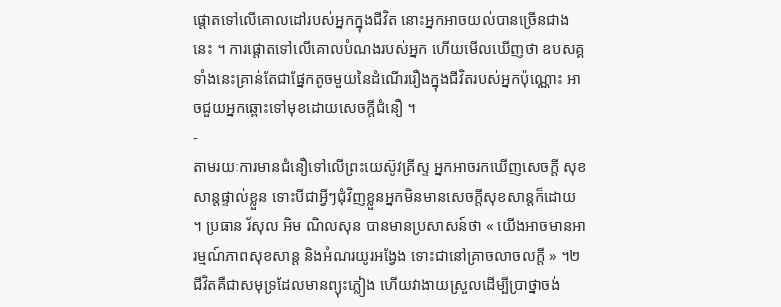ផ្តោតទៅលើគោលដៅរបស់អ្នកក្នុងជីវិត នោះអ្នកអាចយល់បានច្រើនជាងនេះ ។ ការផ្តោតទៅលើគោលបំណងរបស់អ្នក ហើយមើលឃើញថា ឧបសគ្គទាំងនេះគ្រាន់តែជាផ្នែកតូចមួយនៃដំណើររឿងក្នុងជីវិតរបស់អ្នកប៉ុណ្ណោះ អាចជួយអ្នកឆ្ពោះទៅមុខដោយសេចក្តីជំនឿ ។
-
តាមរយៈការមានជំនឿទៅលើព្រះយេស៊ូវគ្រីស្ទ អ្នកអាចរកឃើញសេចក្តី សុខសាន្តផ្ទាល់ខ្លួន ទោះបីជាអ្វីៗជុំវិញខ្លួនអ្នកមិនមានសេចក្តីសុខសាន្តក៏ដោយ ។ ប្រធាន រ័សុល អិម ណិលសុន បានមានប្រសាសន៍ថា « យើងអាចមានអារម្មណ៍ភាពសុខសាន្ដ និងអំណរយូរអង្វែង ទោះជានៅគ្រាចលាចលក្ដី » ។២ ជីវិតគឺជាសមុទ្រដែលមានព្យុះភ្លៀង ហើយវាងាយស្រួលដើម្បីប្រាថ្នាចង់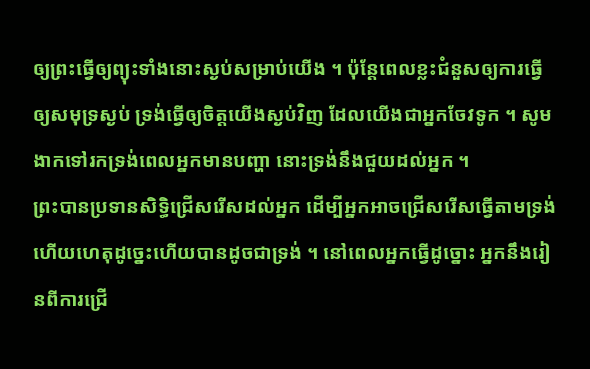ឲ្យព្រះធ្វើឲ្យព្យុះទាំងនោះស្ងប់សម្រាប់យើង ។ ប៉ុន្តែពេលខ្លះជំនួសឲ្យការធ្វើឲ្យសមុទ្រស្ងប់ ទ្រង់ធ្វើឲ្យចិត្តយើងស្ងប់វិញ ដែលយើងជាអ្នកចែវទូក ។ សូមងាកទៅរកទ្រង់ពេលអ្នកមានបញ្ហា នោះទ្រង់នឹងជួយដល់អ្នក ។
ព្រះបានប្រទានសិទ្ធិជ្រើសរើសដល់អ្នក ដើម្បីអ្នកអាចជ្រើសរើសធ្វើតាមទ្រង់ ហើយហេតុដូច្នេះហើយបានដូចជាទ្រង់ ។ នៅពេលអ្នកធ្វើដូច្នោះ អ្នកនឹងរៀនពីការជ្រើ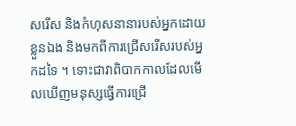សរើស និងកំហុសនានារបស់អ្នកដោយខ្លួនឯង និងមកពីការជ្រើសរើសរបស់អ្នកដទៃ ។ ទោះជាវាពិបាកកាលដែលមើលឃើញមនុស្សធ្វើការជ្រើ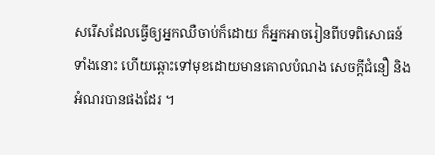សរើសដែលធ្វើឲ្យអ្នកឈឺចាប់ក៏ដោយ ក៏អ្នកអាចរៀនពីបទពិសោធន៍ទាំងនោះ ហើយឆ្ពោះទៅមុខដោយមានគោលបំណង សេចក្តីជំនឿ និងអំណរបានផងដែរ ។